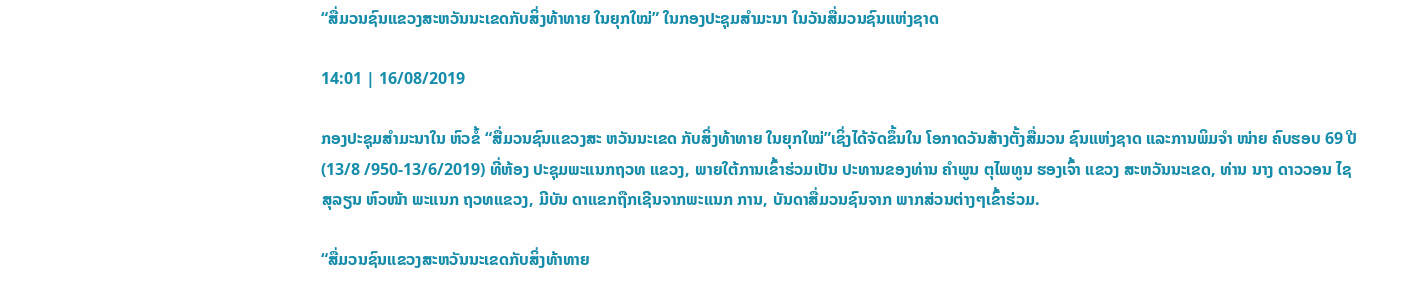“ສື່ມວນຊົນແຂວງສະຫວັນນະເຂດກັບສິ່ງທ້າທາຍ ໃນຍຸກໃໝ່” ໃນກອງປະຊຸມສຳມະນາ ໃນວັນສື່ມວນຊົນແຫ່ງຊາດ

14:01 | 16/08/2019

ກອງປະຊຸມສຳມະນາໃນ ຫົວຂໍ້ “ສື່ມວນຊົນແຂວງສະ ຫວັນນະເຂດ ກັບສິ່ງທ້າທາຍ ໃນຍຸກໃໝ່”ເຊິ່ງໄດ້ຈັດຂຶ້ນໃນ ໂອກາດວັນສ້າງຕັ້ງສື່ມວນ ຊົນແຫ່ງຊາດ ແລະການພິມຈຳ ໜ່າຍ ຄົບຮອບ 69 ປີ(13/8 /950-13/6/2019) ທີ່ຫ້ອງ ປະຊຸມພະແນກຖວທ ແຂວງ, ພາຍໃຕ້ການເຂົ້າຮ່ວມເປັນ ປະທານຂອງທ່ານ ຄຳພູນ ຕຸໄພທູນ ຮອງເຈົ້າ ແຂວງ ສະຫວັນນະເຂດ, ທ່ານ ນາງ ດາວວອນ ໄຊສຸລຽນ ຫົວໜ້າ ພະແນກ ຖວທແຂວງ, ມີບັນ ດາແຂກຖືກເຊີນຈາກພະແນກ ການ, ບັນດາສື່ມວນຊົນຈາກ ພາກສ່ວນຕ່າງໆເຂົ້າຮ່ວມ.

“ສື່ມວນຊົນແຂວງສະຫວັນນະເຂດກັບສິ່ງທ້າທາຍ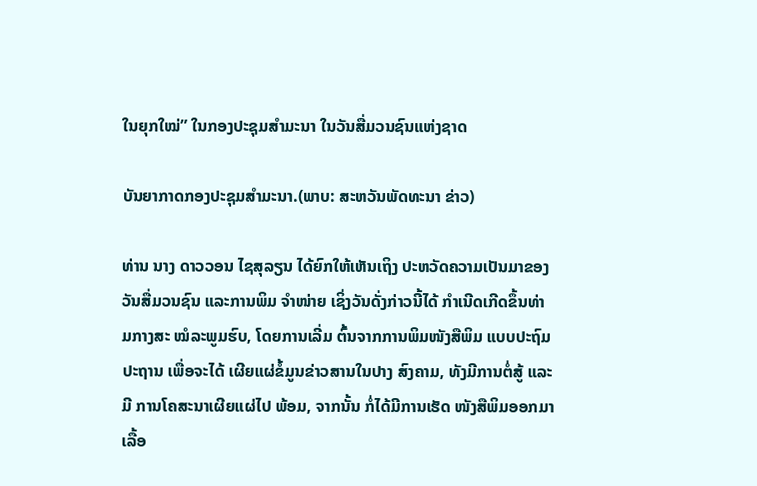ໃນຍຸກໃໝ່” ໃນກອງປະຊຸມສຳມະນາ ໃນວັນສື່ມວນຊົນແຫ່ງຊາດ

ບັນຍາກາດກອງປະຊຸມສຳມະນາ.(ພາບ: ສະຫວັນພັດທະນາ ຂ່າວ)

ທ່ານ ນາງ ດາວວອນ ໄຊສຸລຽນ ໄດ້ຍົກໃຫ້ເຫັນເຖິງ ປະຫວັດຄວາມເປັນມາຂອງ ວັນສື່ມວນຊົນ ແລະການພິມ ຈຳໜ່າຍ ເຊິ່ງວັນດັ່ງກ່າວນີ້ໄດ້ ກຳເນີດເກີດຂຶ້ນທ່າມກາງສະ ໝໍລະພູມຮົບ, ໂດຍການເລີ່ມ ຕົ້ນຈາກການພິມໜັງສືພິມ ແບບປະຖົມປະຖານ ເພື່ອຈະໄດ້ ເຜີຍແຜ່ຂໍ້ມູນຂ່າວສານໃນປາງ ສົງຄາມ, ທັງມີການຕໍ່ສູ້ ແລະມີ ການໂຄສະນາເຜີຍແຜ່ໄປ ພ້ອມ, ຈາກນັ້ນ ກໍ່ໄດ້ມີການເຮັດ ໜັງສືພິມອອກມາເລື້ອ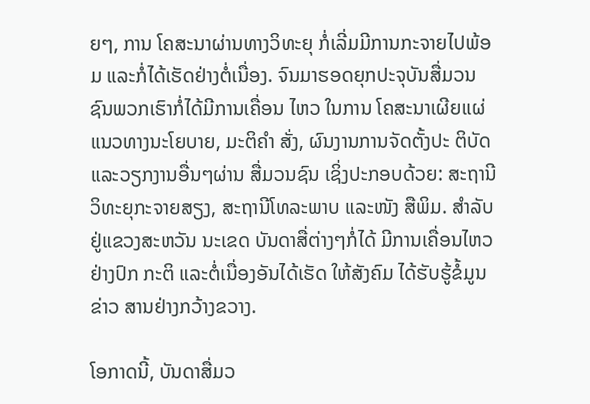ຍໆ, ການ ໂຄສະນາຜ່ານທາງວິທະຍຸ ກໍ່ເລີ່ມມີການກະຈາຍໄປພ້ອມ ແລະກໍ່ໄດ້ເຮັດຢ່າງຕໍ່ເນື່ອງ. ຈົນມາຮອດຍຸກປະຈຸບັນສື່ມວນ ຊົນພວກເຮົາກໍ່ໄດ້ມີການເຄື່ອນ ໄຫວ ໃນການ ໂຄສະນາເຜີຍແຜ່ ແນວທາງນະໂຍບາຍ, ມະຕິຄຳ ສັ່ງ, ຜົນງານການຈັດຕັ້ງປະ ຕິບັດ ແລະວຽກງານອື່ນໆຜ່ານ ສື່ມວນຊົນ ເຊິ່ງປະກອບດ້ວຍ: ສະຖານີວິທະຍຸກະຈາຍສຽງ, ສະຖານີໂທລະພາບ ແລະໜັງ ສືພິມ. ສຳລັບຢູ່ແຂວງສະຫວັນ ນະເຂດ ບັນດາສື່ຕ່າງໆກໍ່ໄດ້ ມີການເຄື່ອນໄຫວຢ່າງປົກ ກະຕິ ແລະຕໍ່ເນື່ອງອັນໄດ້ເຮັດ ໃຫ້ສັງຄົມ ໄດ້ຮັບຮູ້ຂໍ້ມູນຂ່າວ ສານຢ່າງກວ້າງຂວາງ.

ໂອກາດນີ້, ບັນດາສື່ມວ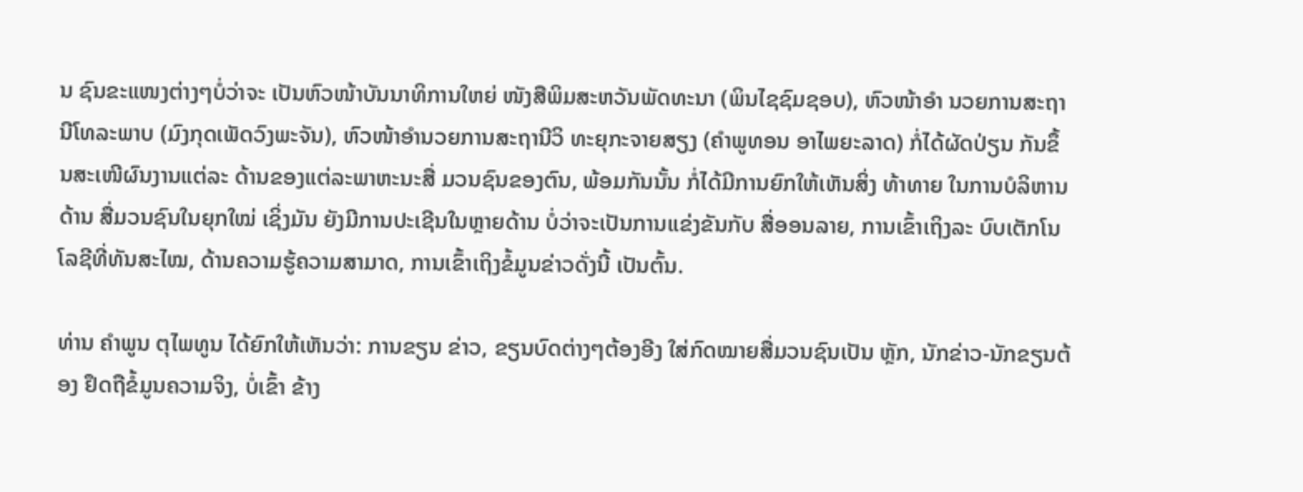ນ ຊົນຂະແໜງຕ່າງໆບໍ່ວ່າຈະ ເປັນຫົວໜ້າບັນນາທິການໃຫຍ່ ໜັງສືພິມສະຫວັນພັດທະນາ (ພິນໄຊຊົມຊອບ), ຫົວໜ້າອຳ ນວຍການສະຖານີໂທລະພາບ (ມົງກຸດເພັດວົງພະຈັນ), ຫົວໜ້າອຳນວຍການສະຖານີວິ ທະຍຸກະຈາຍສຽງ (ຄຳພູທອນ ອາໄພຍະລາດ) ກໍ່ໄດ້ຜັດປ່ຽນ ກັນຂຶ້ນສະເໜີຜົນງານແຕ່ລະ ດ້ານຂອງແຕ່ລະພາຫະນະສື່ ມວນຊົນຂອງຕົນ, ພ້ອມກັນນັ້ນ ກໍ່ໄດ້ມີການຍົກໃຫ້ເຫັນສິ່ງ ທ້າທາຍ ໃນການບໍລິຫານດ້ານ ສື່ມວນຊົນໃນຍຸກໃໝ່ ເຊິ່ງມັນ ຍັງມີການປະເຊີນໃນຫຼາຍດ້ານ ບໍ່ວ່າຈະເປັນການແຂ່ງຂັນກັບ ສື່ອອນລາຍ, ການເຂົ້າເຖິງລະ ບົບເຕັກໂນໂລຊີທີ່ທັນສະໄໝ, ດ້ານຄວາມຮູ້ຄວາມສາມາດ, ການເຂົ້າເຖິງຂໍ້ມູນຂ່າວດັ່ງນີ້ ເປັນຕົ້ນ.

ທ່ານ ຄຳພູນ ຕຸໄພທູນ ໄດ້ຍົກໃຫ້ເຫັນວ່າ: ການຂຽນ ຂ່າວ, ຂຽນບົດຕ່າງໆຕ້ອງອີງ ໃສ່ກົດໝາຍສື່ມວນຊົນເປັນ ຫຼັກ, ນັກຂ່າວ-ນັກຂຽນຕ້ອງ ຢຶດຖືຂໍ້ມູນຄວາມຈິງ, ບໍ່ເຂົ້າ ຂ້າງ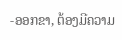-ອອກຂາ, ຕ້ອງມີຄວາມ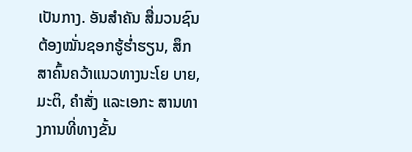ເປັນກາງ. ອັນສຳຄັນ ສື່ມວນຊົນ ຕ້ອງໝັ່ນຊອກຮູ້ຮ່ຳຮຽນ, ສຶກ ສາຄົ້ນຄວ້າແນວທາງນະໂຍ ບາຍ, ມະຕິ, ຄຳສັ່ງ ແລະເອກະ ສານທາງການທີ່ທາງຂັ້ນ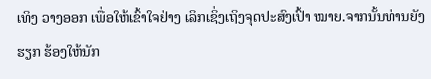ເທິງ ວາງອອກ ເພື່ອໃຫ້ເຂົ້າໃຈຢ່າງ ເລິກເຊິ່ງເຖິງຈຸດປະສົງເປົ້າ ໝາຍ.ຈາກນັ້ນທ່ານຍັງຮຽກ ຮ້ອງໃຫ້ນັກ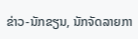ຂ່າວ-ນັກຂຽນ, ນັກຈັດລາຍກາ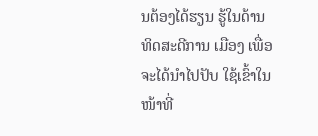ນຕ້ອງໄດ້ຮຽນ ຮູ້ໃນດ້ານທິດສະດີການ ເມືອງ ເພື່ອຈະໄດ້ນຳໄປປັບ ໃຊ້ເຂົ້າໃນໜ້າທີ່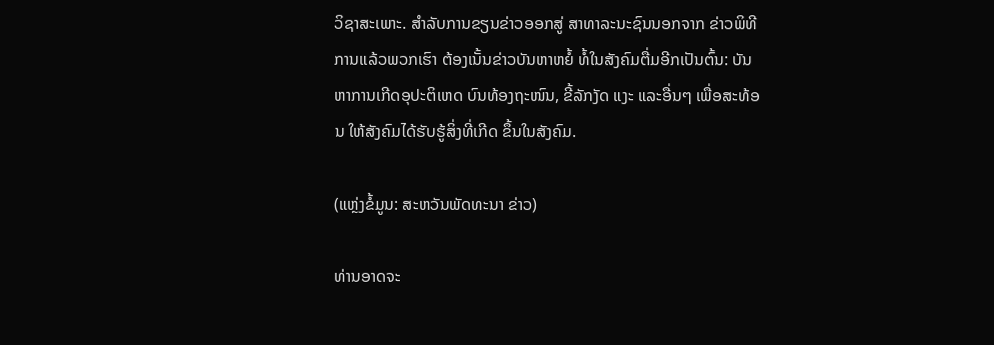ວິຊາສະເພາະ. ສຳລັບການຂຽນຂ່າວອອກສູ່ ສາທາລະນະຊົນນອກຈາກ ຂ່າວພິທີການແລ້ວພວກເຮົາ ຕ້ອງເນັ້ນຂ່າວບັນຫາຫຍໍ້ ທໍ້ໃນສັງຄົມຕື່ມອີກເປັນຕົ້ນ: ບັນຫາການເກີດອຸປະຕິເຫດ ບົນທ້ອງຖະໜົນ, ຂີ້ລັກງັດ ແງະ ແລະອື່ນໆ ເພື່ອສະທ້ອນ ໃຫ້ສັງຄົມໄດ້ຮັບຮູ້ສິ່ງທີ່ເກີດ ຂຶ້ນໃນສັງຄົມ.

(ແຫຼ່ງຂໍ້ມູນ: ສະຫວັນພັດທະນາ ຂ່າວ)

ທ່ານອາດຈະ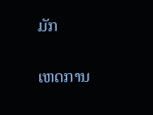ມັກ

ເຫດການ